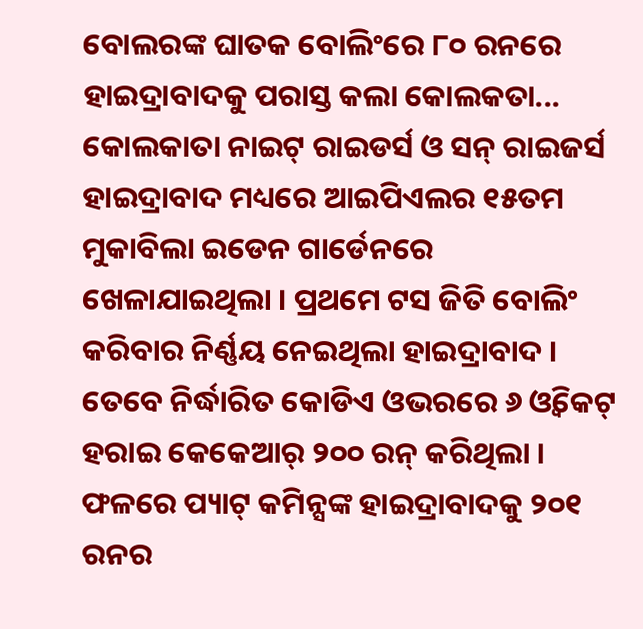ବୋଲରଙ୍କ ଘାତକ ବୋଲିଂରେ ୮୦ ରନରେ ହାଇଦ୍ରାବାଦକୁ ପରାସ୍ତ କଲା କୋଲକତା...
କୋଲକାତା ନାଇଟ୍ ରାଇଡର୍ସ ଓ ସନ୍ ରାଇଜର୍ସ ହାଇଦ୍ରାବାଦ ମଧ୍ୟରେ ଆଇପିଏଲର ୧୫ତମ ମୁକାବିଲା ଇଡେନ ଗାର୍ଡେନରେ ଖେଳାଯାଇଥିଲା । ପ୍ରଥମେ ଟସ ଜିତି ବୋଲିଂ କରିବାର ନିର୍ଣ୍ଣୟ ନେଇଥିଲା ହାଇଦ୍ରାବାଦ ।
ତେବେ ନିର୍ଦ୍ଧାରିତ କୋଡିଏ ଓଭରରେ ୬ ଓ୍ବିକେଟ୍ ହରାଇ କେକେଆର୍ ୨୦୦ ରନ୍ କରିଥିଲା । ଫଳରେ ପ୍ୟାଟ୍ କମିନ୍ସଙ୍କ ହାଇଦ୍ରାବାଦକୁ ୨୦୧ ରନର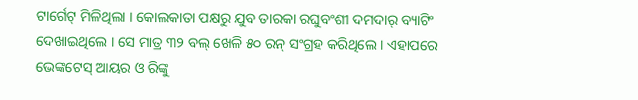ଟାର୍ଗେଟ୍ ମିଳିଥିଲା । କୋଲକାତା ପକ୍ଷରୁ ଯୁବ ତାରକା ରଘୁବଂଶୀ ଦମଦାର୍ ବ୍ୟାଟିଂ ଦେଖାଇଥିଲେ । ସେ ମାତ୍ର ୩୨ ବଲ୍ ଖେଳି ୫୦ ରନ୍ ସଂଗ୍ରହ କରିଥିଲେ । ଏହାପରେ ଭେଙ୍କଟେସ୍ ଆୟର ଓ ରିଙ୍କୁ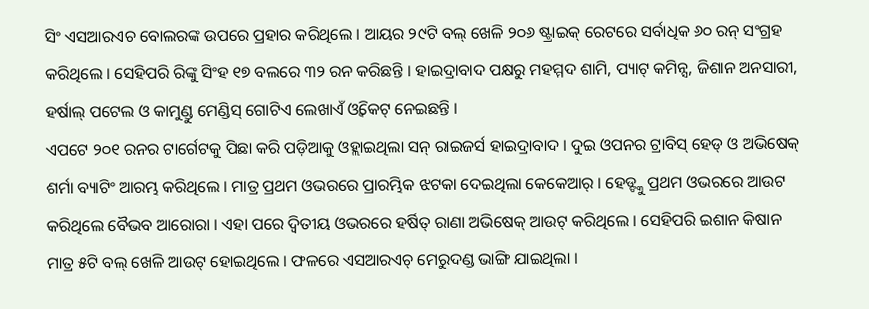ସିଂ ଏସଆରଏଚ ବୋଲରଙ୍କ ଉପରେ ପ୍ରହାର କରିଥିଲେ । ଆୟର ୨୯ଟି ବଲ୍ ଖେଳି ୨୦୬ ଷ୍ଟ୍ରାଇକ୍ ରେଟରେ ସର୍ବାଧିକ ୬୦ ରନ୍ ସଂଗ୍ରହ କରିଥିଲେ । ସେହିପରି ରିଙ୍କୁ ସିଂହ ୧୭ ବଲରେ ୩୨ ରନ କରିଛନ୍ତି । ହାଇଦ୍ରାବାଦ ପକ୍ଷରୁ ମହମ୍ମଦ ଶାମି, ପ୍ୟାଟ୍ କମିନ୍ସ, ଜିଶାନ ଅନସାରୀ, ହର୍ଷାଲ୍ ପଟେଲ ଓ କାମୁଣ୍ଡୁ ମେଣ୍ଡିସ୍ ଗୋଟିଏ ଲେଖାଏଁ ଓ୍ବିକେଟ୍ ନେଇଛନ୍ତି ।
ଏପଟେ ୨୦୧ ରନର ଟାର୍ଗେଟକୁ ପିଛା କରି ପଡ଼ିଆକୁ ଓହ୍ଲାଇଥିଲା ସନ୍ ରାଇଜର୍ସ ହାଇଦ୍ରାବାଦ । ଦୁଇ ଓପନର ଟ୍ରାବିସ୍ ହେଡ୍ ଓ ଅଭିଷେକ୍ ଶର୍ମା ବ୍ୟାଟିଂ ଆରମ୍ଭ କରିଥିଲେ । ମାତ୍ର ପ୍ରଥମ ଓଭରରେ ପ୍ରାରମ୍ଭିକ ଝଟକା ଦେଇଥିଲା କେକେଆର୍ । ହେଡ୍ଙ୍କୁ ପ୍ରଥମ ଓଭରରେ ଆଉଟ କରିଥିଲେ ବୈଭବ ଆରୋରା । ଏହା ପରେ ଦ୍ବିତୀୟ ଓଭରରେ ହର୍ଷିତ୍ ରାଣା ଅଭିଷେକ୍ ଆଉଟ୍ କରିଥିଲେ । ସେହିପରି ଇଶାନ କିଷାନ ମାତ୍ର ୫ଟି ବଲ୍ ଖେଳି ଆଉଟ୍ ହୋଇଥିଲେ । ଫଳରେ ଏସଆରଏଚ୍ ମେରୁଦଣ୍ଡ ଭାଙ୍ଗି ଯାଇଥିଲା ।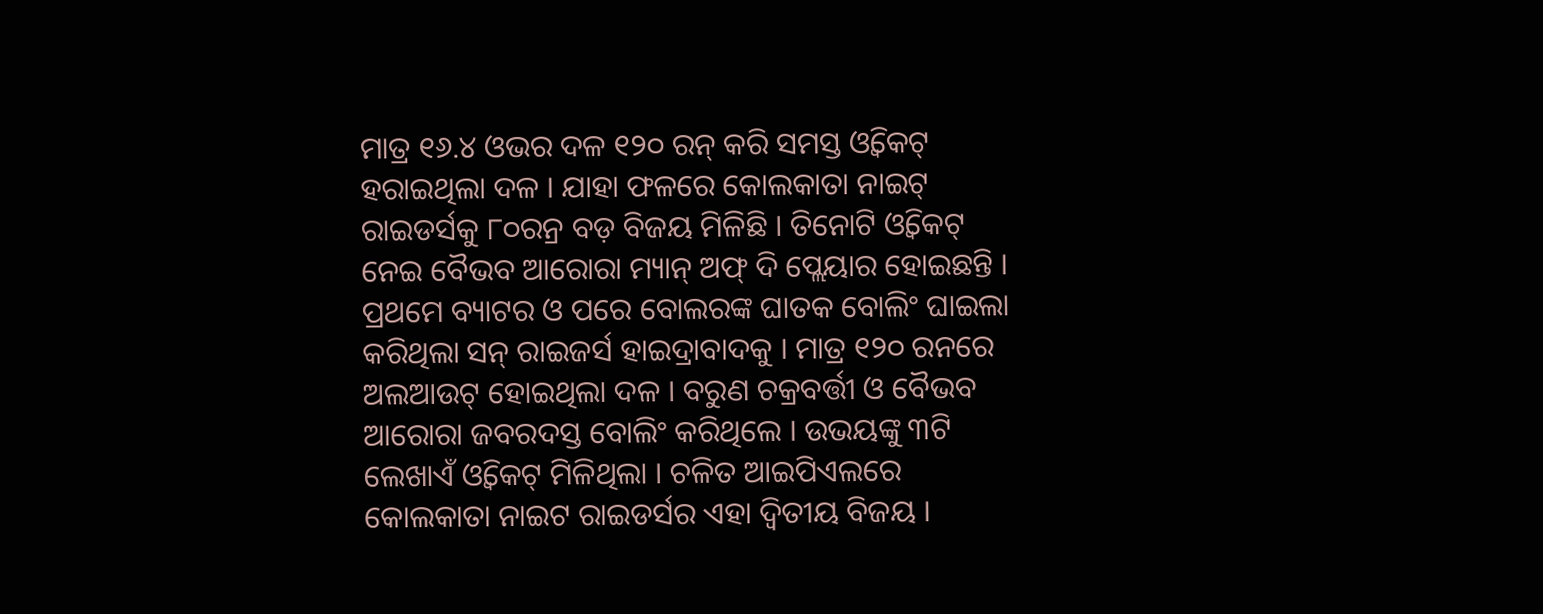ମାତ୍ର ୧୬.୪ ଓଭର ଦଳ ୧୨୦ ରନ୍ କରି ସମସ୍ତ ଓ୍ବିକେଟ୍ ହରାଇଥିଲା ଦଳ । ଯାହା ଫଳରେ କୋଲକାତା ନାଇଟ୍ ରାଇଡର୍ସକୁ ୮୦ରନ୍ର ବଡ଼ ବିଜୟ ମିଳିଛି । ତିନୋଟି ଓ୍ବିକେଟ୍ ନେଇ ବୈଭବ ଆରୋରା ମ୍ୟାନ୍ ଅଫ୍ ଦି ପ୍ଲେୟାର ହୋଇଛନ୍ତି ।
ପ୍ରଥମେ ବ୍ୟାଟର ଓ ପରେ ବୋଲରଙ୍କ ଘାତକ ବୋଲିଂ ଘାଇଲା କରିଥିଲା ସନ୍ ରାଇଜର୍ସ ହାଇଦ୍ରାବାଦକୁ । ମାତ୍ର ୧୨୦ ରନରେ ଅଲଆଉଟ୍ ହୋଇଥିଲା ଦଳ । ବରୁଣ ଚକ୍ରବର୍ତ୍ତୀ ଓ ବୈଭବ ଆରୋରା ଜବରଦସ୍ତ ବୋଲିଂ କରିଥିଲେ । ଉଭୟଙ୍କୁ ୩ଟି ଲେଖାଏଁ ଓ୍ବିକେଟ୍ ମିଳିଥିଲା । ଚଳିତ ଆଇପିଏଲରେ କୋଲକାତା ନାଇଟ ରାଇଡର୍ସର ଏହା ଦ୍ବିତୀୟ ବିଜୟ ।